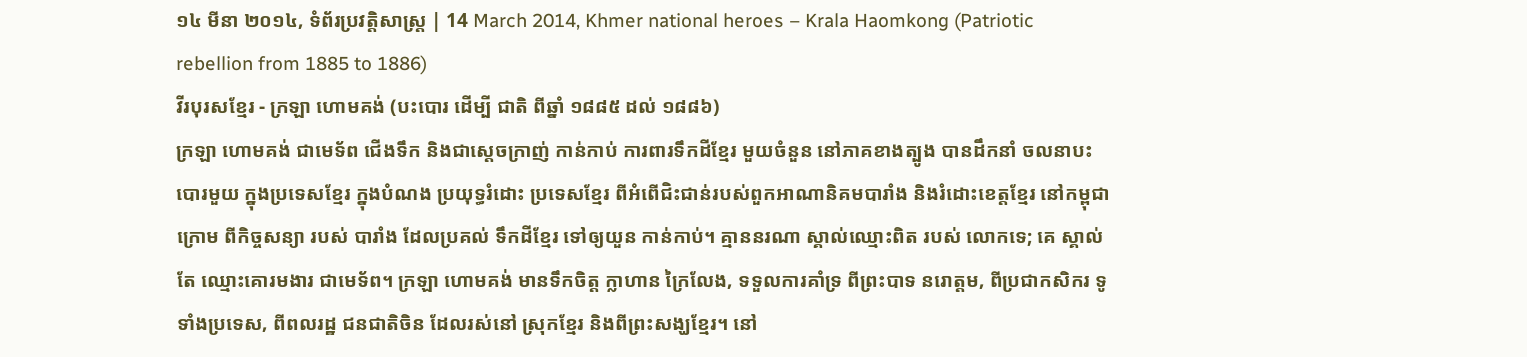១៤ មីនា ២០១៤, ទំព័រប្រវត្តិសាស្រ្ត | 14 March 2014, Khmer national heroes – Krala Haomkong (Patriotic rebellion from 1885 to 1886)
វីរបុរសខ្មែរ - ក្រឡា ហោមគង់ (បះបោរ ដើម្បី ជាតិ ពីឆ្នាំ ១៨៨៥ ដល់ ១៨៨៦)
ក្រឡា ហោមគង់ ជាមេទ័ព ជើងទឹក និងជាស្តេចក្រាញ់ កាន់កាប់ ការពារទឹកដីខ្មែរ មួយចំនួន នៅភាគខាងត្បូង បានដឹកនាំ ចលនាបះបោរមួយ ក្នុងប្រទេសខ្មែរ ក្នុងបំណង ប្រយុទ្ធរំដោះ ប្រទេសខ្មែរ ពីអំពើជិះជាន់របស់ពួកអាណានិគមបារាំង និងរំដោះខេត្តខ្មែរ នៅកម្ពុជាក្រោម ពីកិច្ចសន្យា របស់ បារាំង ដែលប្រគល់ ទឹកដីខ្មែរ ទៅឲ្យយួន កាន់កាប់។ គ្មាននរណា ស្គាល់ឈ្មោះពិត របស់ លោកទេ; គេ ស្គាល់តែ ឈ្មោះគោរមងារ ជាមេទ័ព។ ក្រឡា ហោមគង់ មានទឹកចិត្ត ក្លាហាន ក្រៃលែង, ទទួលការគាំទ្រ ពីព្រះបាទ នរោត្តម, ពីប្រជាកសិករ ទូទាំងប្រទេស, ពីពលរដ្ឋ ជនជាតិចិន ដែលរស់នៅ ស្រុកខ្មែរ និងពីព្រះសង្ឃខ្មែរ។ នៅ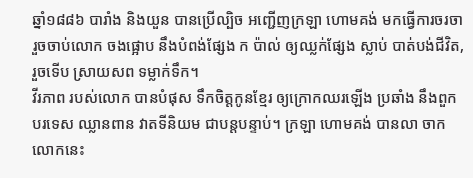ឆ្នាំ១៨៨៦ បារាំង និងយួន បានប្រើល្បិច អញ្ជើញក្រឡា ហោមគង់ មកធ្វើការចរចា រួចចាប់លោក ចងផ្អោប នឹងបំពង់ផ្សែង ក ប៉ាល់ ឲ្យឈ្លក់ផ្សែង ស្លាប់ បាត់បង់ជីវិត, រួចទើប ស្រាយសព ទម្លាក់ទឹក។
វីរភាព របស់លោក បានបំផុស ទឹកចិត្តកូនខ្មែរ ឲ្យក្រោកឈរឡើង ប្រឆាំង នឹងពួកបរទេស ឈ្លានពាន វាតទីនិយម ជាបន្តបន្ទាប់។ ក្រឡា ហោមគង់ បានលា ចាកលោកនេះ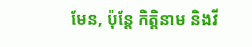មែន, ប៉ុន្តែ កិត្តិនាម និងវី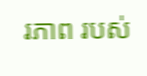រភាព របស់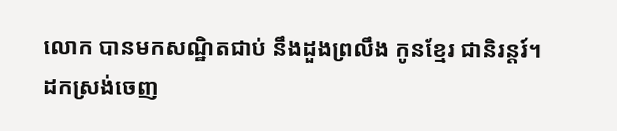លោក បានមកសណ្ឋិតជាប់ នឹងដួងព្រលឹង កូនខ្មែរ ជានិរន្តរ៍។
ដកស្រង់ចេញ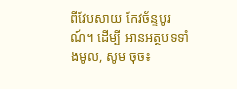ពីវែបសាយ កែវច័ន្ទបូរណ៍។ ដើម្បី អានអត្ថបទទាំងមូល, សូម ចុច៖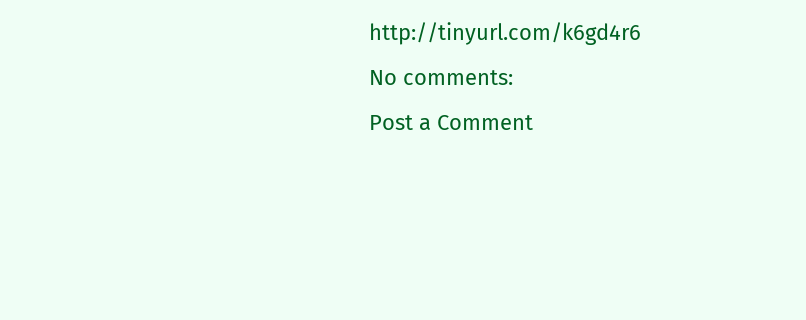http://tinyurl.com/k6gd4r6
No comments:
Post a Comment